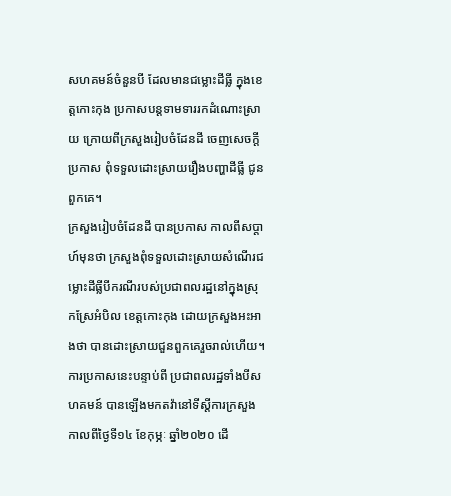សហគមន៍ចំនួនបី ដែលមានជម្លោះដីធ្លី ក្នុងខេត្តកោះកុង ប្រកាសបន្តទាមទាររកដំណោះស្រាយ ក្រោយពីក្រសួងរៀបចំដែនដី ចេញសេចក្តីប្រកាស ពុំទទួលដោះស្រាយរឿងបញ្ហាដីធ្លី ជូនពួកគេ។
ក្រសួងរៀបចំដែនដី បានប្រកាស កាលពីសប្តាហ៍មុនថា ក្រសួងពុំទទួលដោះស្រាយសំណើរជម្លោះដីធ្លីបីករណីរបស់ប្រជាពលរដ្ឋនៅក្នុងស្រុកស្រែអំបិល ខេត្តកោះកុង ដោយក្រសួងអះអាងថា បានដោះស្រាយជួនពួកគេរួចរាល់ហើយ។
ការប្រកាសនេះបន្ទាប់ពី ប្រជាពលរដ្ឋទាំងបីសហគមន៍ បានឡើងមកតវ៉ានៅទីស្ដីការក្រសួង កាលពីថ្ងៃទី១៤ ខែកុម្ភៈ ឆ្នាំ២០២០ ដើ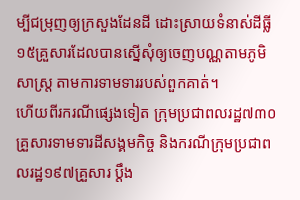ម្បីជម្រុញឲ្យក្រសួងដែនដី ដោះស្រាយទំនាស់ដីធ្លី ១៥គ្រួសារដែលបានស្នើសុំឲ្យចេញបណ្ណតាមភូមិសាស្ត្រ តាមការទាមទាររបស់ពួកគាត់។
ហើយពីរករណីផ្សេងទៀត ក្រុមប្រជាពលរដ្ឋ៧៣០គ្រួសារទាមទារដីសង្គមកិច្ច និងករណីក្រុមប្រជាពលរដ្ឋ១៩៧គ្រួសារ ប្តឹង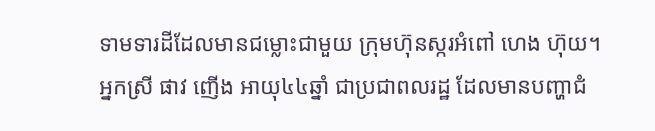ទាមទារដីដែលមានជម្លោះជាមួយ ក្រុមហ៊ុនស្ករអំពៅ ហេង ហ៊ុយ។
អ្នកស្រី ផាវ ញើង អាយុ៤៤ឆ្នាំ ជាប្រជាពលរដ្ឋ ដែលមានបញ្ហាជំ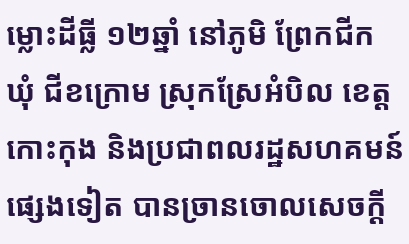ម្លោះដីធ្លី ១២ឆ្នាំ នៅភូមិ ព្រែកជីក ឃុំ ជីខក្រោម ស្រុកស្រែអំបិល ខេត្ត កោះកុង និងប្រជាពលរដ្ឋសហគមន៍ផ្សេងទៀត បានច្រានចោលសេចក្តី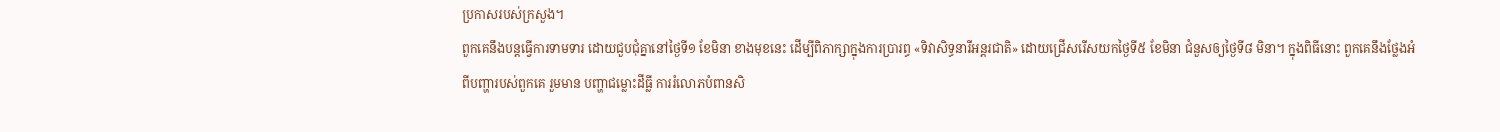ប្រកាសរបស់ក្រសួង។
ពួកគេនឹងបន្តធ្វើការទាមទារ ដោយជួបជុំគ្នានៅថ្ងៃទី១ ខែមិនា ខាងមុខនេះ ដើម្បីពិភាក្សាក្នុងការប្រារព្ធ «ទិវាសិទ្ធនារីអន្តរជាតិ» ដោយជ្រើសរើសយកថ្ងៃទី៥ ខែមិនា ជំនួសឲ្យថ្ងៃទី៨ មិនា។ ក្នុងពិធីនោះ ពួកគេនឹងថ្លែងអំពីបញ្ហារបស់ពួកគេ រួមមាន បញ្ហាជម្លោះដីធ្លី ការរំលោភបំពានសិ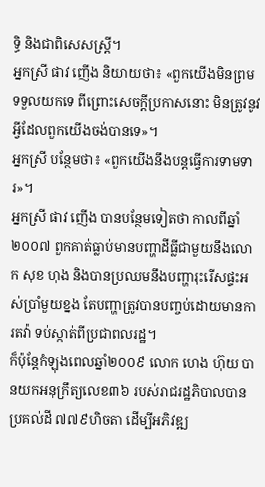ទ្ធិ និងជាពិសេសស្ត្រី។
អ្នកស្រី ផាវ ញើង និយាយថា៖ «ពួកយើងមិនព្រមទទួលយកទេ ពីព្រោះសេចក្តីប្រកាសនោះ មិនត្រូវនូវអ្វីដែលពួកយើងចង់បានទេ»។
អ្នកស្រី បន្ថែមថា៖ «ពួកយើងនឹងបន្តធ្វើការទាមទារ»។
អ្នកស្រី ផាវ ញើង បានបន្ថែមទៀតថា កាលពីឆ្នាំ២០០៧ ពួកគាត់ធ្លាប់មានបញ្ហាដីធ្លីជាមួយនឹងលោក សុខ ហុង និងបានប្រឈមនឹងបញ្ហារុះរើសផ្ទះអស់ប្រាំមួយខ្នង តែបញ្ហាត្រូវបានបញ្ចប់ដោយមានការតវ៉ា ទប់ស្កាត់ពីប្រជាពលរដ្ឋ។
ក៏ប៉ុន្តែកំឡុងពេលឆ្នាំ២០០៩ លោក ហេង ហ៊ុយ បានយកអនុក្រឹត្យលេខ៣៦ របស់រាជរដ្ឋភិបាលបានប្រគល់ដី ៧៧៩ហិចតា ដើម្បីអភិវឌ្ឍ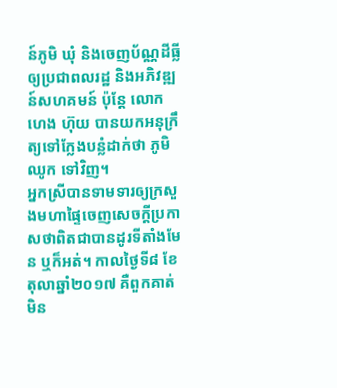ន៍ភូមិ ឃុំ និងចេញប័ណ្ណដីធ្លីឲ្យប្រជាពលរដ្ឋ និងអភិវឌ្ឍន៍សហគមន៍ ប៉ុន្តែ លោក ហេង ហ៊ុយ បានយកអនុក្រឹត្យទៅក្លែងបន្លំដាក់ថា ភូមិឈូក ទៅវិញ។
អ្នកស្រីបានទាមទារឲ្យក្រសួងមហាផ្ទៃចេញសេចក្តីប្រកាសថាពិតជាបានដូរទីតាំងមែន ឬក៏អត់។ កាលថ្ងៃទី៨ ខែតុលាឆ្នាំ២០១៧ គឺពួកគាត់មិន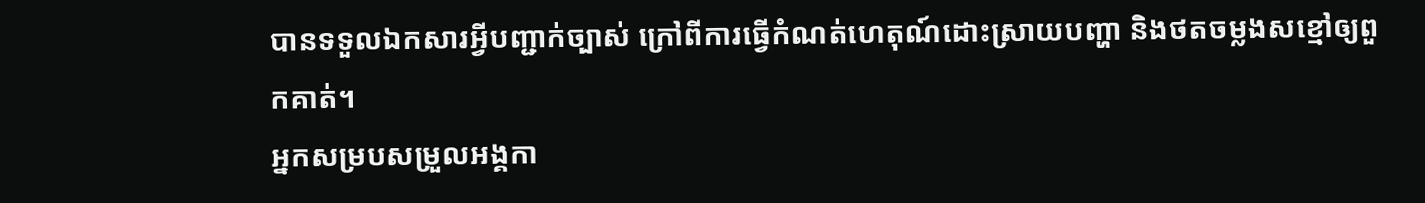បានទទួលឯកសារអី្វបញ្ជាក់ច្បាស់ ក្រៅពីការធ្វើកំណត់ហេតុណ៍ដោះស្រាយបញ្ហា និងថតចម្លងសខ្មៅឲ្យពួកគាត់។
អ្នកសម្របសម្រួលអង្គកា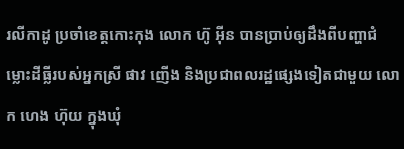រលីកាដូ ប្រចាំខេត្តកោះកុង លោក ហ៊ូ អ៊ីន បានប្រាប់ឲ្យដឹងពីបញ្ហាជំម្លោះដីធ្លីរបស់អ្នកស្រី ផាវ ញើង និងប្រជាពលរដ្ឋផ្សេងទៀតជាមួយ លោក ហេង ហ៊ុយ ក្នុងឃុំ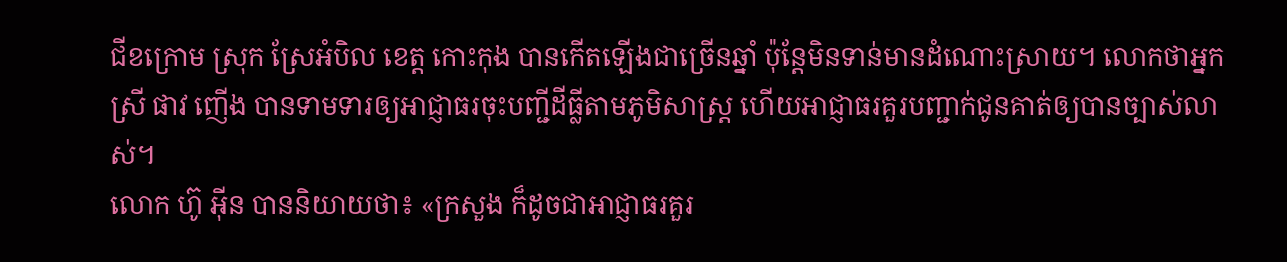ជីខក្រោម ស្រុក ស្រែអំបិល ខេត្ត កោះកុង បានកើតឡើងជាច្រើនឆ្នាំ ប៉ុន្តែមិនទាន់មានដំណោះស្រាយ។ លោកថាអ្នកស្រី ផាវ ញើង បានទាមទារឲ្យអាជ្ញាធរចុះបញ្ជីដីធ្លីតាមភូមិសាស្ត្រ ហើយអាជ្ញាធរគួរបញ្ជាក់ជូនគាត់ឲ្យបានច្បាស់លាស់។
លោក ហ៊ូ អ៊ីន បាននិយាយថា៖ «ក្រសួង ក៏ដូចជាអាជ្ញាធរគួរ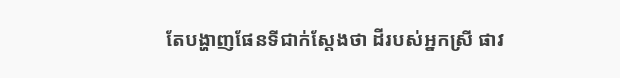តែបង្ហាញផែនទីជាក់ស្តែងថា ដីរបស់អ្នកស្រី ផាវ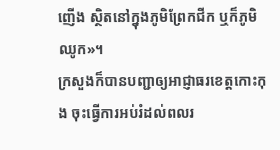ញើង ស្ថិតនៅក្នុងភូមិព្រែកជីក ឬក៏ភូមិឈូក»។
ក្រសួងក៏បានបញ្ជាឲ្យអាជ្ញាធរខេត្តកោះកុង ចុះធ្វើការអប់រំដល់ពលរ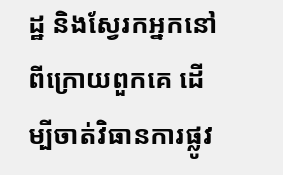ដ្ឋ និងស្វែរកអ្នកនៅពីក្រោយពួកគេ ដើម្បីចាត់វិធានការផ្លូវ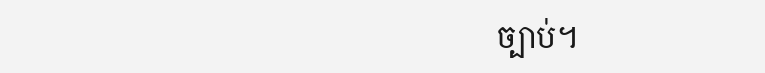ច្បាប់។